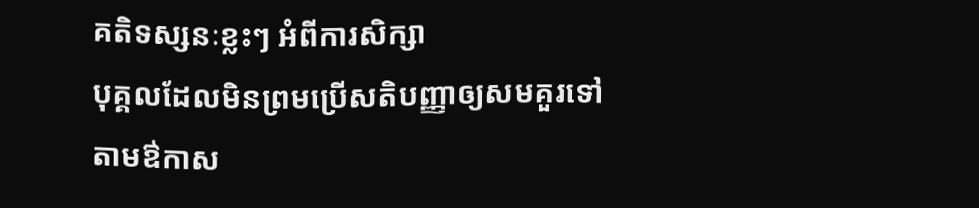គតិទស្សនៈខ្លះៗ អំពីការសិក្សា
បុគ្គលដែលមិនព្រមប្រើសតិបញ្ញាឲ្យសមគួរទៅតាមឳកាស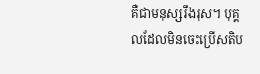គឺជាមនុស្សរឹងរុស។ បុគ្គលដែលមិនចេះប្រើសតិប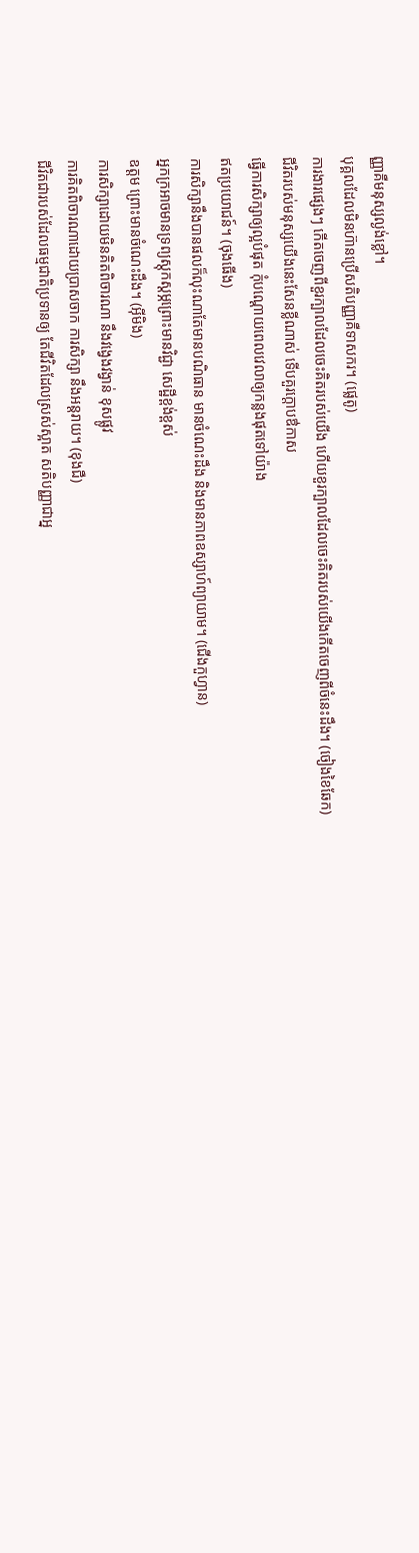ញ្ញាគឺមនុស្សល្ងង់ខ្លៅ។
បុគ្គលដែលមិនហ៊ានប្រើសតិបញ្ញាគឺទាសករ។ (ផ្លេតូ)
ការងារផ្សេងៗ កើតចេញពីខួរក្បាលដែលចេះគិតរបស់យើង ហើយខួរក្បាលដែលចេះគិតរបស់យើងកើតចេញពីចំនេះដឹង។ (ចៀងខៃឆែក)
ជីវិតរបស់មនុស្សយើងនេះសែនខ្លីណាស់ ទើបគួរក្តោបឳកាស
ធ្វើការសិក្សាឲ្យល្អបំផុត កុំបណ្តោយពេលវេលាឲ្យកន្លងផុតទៅយ៉ាង
ឥតប្រយោជន៍។ (ចុងធើង)
ការសិក្សានឹងបានផលក៏លុះណាតែមានបណិធាន មានចំណេះដឹង និងមានភាពឧស្សាហ៍ព្យាយាម។ (ជើងកួហ្វាន)
អ្នកក្រអាចមានទ្រព្យស្តុកស្តម្ភព្រោះមានវិជ្ជា សេដ្ឋីខ្ពង់ខ្ពស់
ឧត្ដម ព្រោះមានចំណេះដឹង។ (អ៊ីមិង)
ការសិក្សាដោយមិនគិតពិចារណា នឹងវង្វេងវង្វាន់ ខុសផ្លូវ
ការគិតពិចារណាដោយប្រាសចាក ការសិក្សា នឹងអន្តរាយ។ (ខុងជឺ)
ជីវិតជារបស់ដែលធម្មជាតិប្រទានឲ្យ តែជីវិតដែលស្រស់ស្អាត សតិបញ្ញាជាអ្ន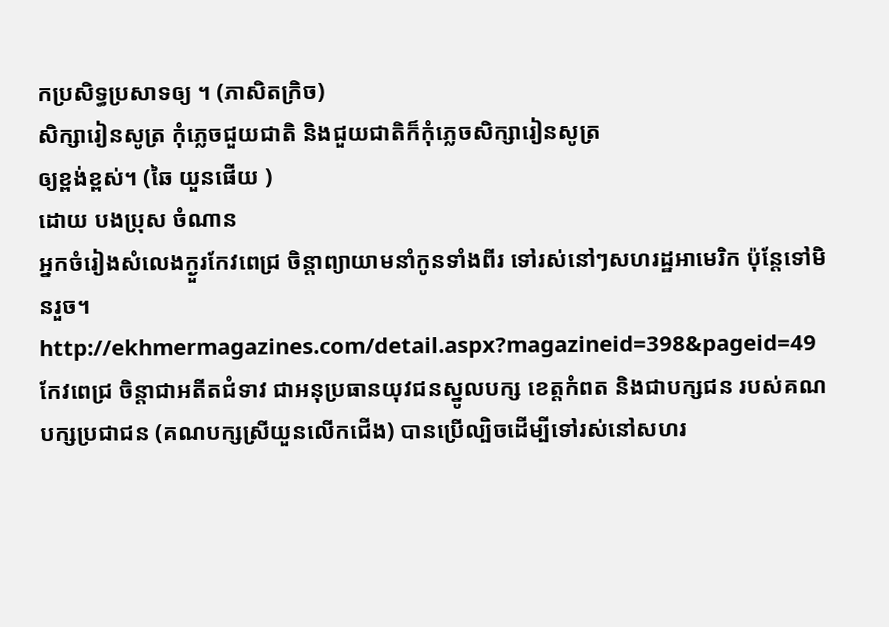កប្រសិទ្ធប្រសាទឲ្យ ។ (ភាសិតក្រិច)
សិក្សារៀនសូត្រ កុំភ្លេចជួយជាតិ និងជួយជាតិក៏កុំភ្លេចសិក្សារៀនសូត្រ
ឲ្យខ្ពង់ខ្ពស់។ (ឆៃ យួនផើយ )
ដោយ បងប្រុស ចំណាន
អ្នកចំរៀងសំលេងក្ងួរកែវពេជ្រ ចិន្តាព្យាយាមនាំកូនទាំងពីរ ទៅរស់នៅៗសហរដ្ឋអាមេរិក ប៉ុន្តែទៅមិនរួច។ http://ekhmermagazines.com/detail.aspx?magazineid=398&pageid=49 កែវពេជ្រ ចិន្តាជាអតីតជំទាវ ជាអនុប្រធានយុវជនស្នូលបក្ស ខេត្តកំពត និងជាបក្សជន របស់គណបក្សប្រជាជន (គណបក្សស្រីយួនលើកជើង) បានប្រើល្បិចដើម្បីទៅរស់នៅសហរ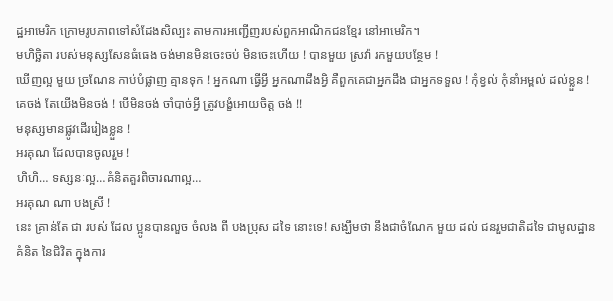ដ្ឋអាមេរិក ក្រោមរូបភាពទៅសំដែងសិល្បះ តាមការអញ្ជើញរបស់ពួកអាណិកជនខ្មែរ នៅអាមេរិក។
មហិច្ឆិតា របស់មនុស្សសែនធំធេង ចង់មានមិនចេះចប់ មិនចេះហើយ ! បានមួយ ស្រវ៉ា រកមួយបន្ថែម !
ឃើញល្អ មួយ ច្រណែន កាប់បំផ្លាញ គ្មានទុក ! អ្នកណា ធ្វើអ្វី អ្នកណាដឹងអ្វិ គឺពួកគេជាអ្នកដឹង ជាអ្នកទទួល ! កុំខ្វល់ កុំនាំអម្ពល់ ដល់ខ្លួន ! គេចង់ តែយើងមិនចង់ ! បើមិនចង់ ចាំបាច់អ្វី ត្រូវបង្ខំអោយចិត្ដ ចង់ !!
មនុស្សមានផ្លូវដើររៀងខ្លួន !
អរគុណ ដែលបានចូលរួម !
ហិហិ… ទស្សនៈល្អ…គំនិតគួរពិចារណាល្អ…
អរគុណ ណា បងស្រី !
នេះ គ្រាន់តែ ជា របស់ ដែល ប្អូនបានលួច ចំលង ពី បងប្រុស ដទៃ នោះទេ! សង្ឃឹមថា នឹងជាចំណែក មួយ ដល់ ជនរួមជាតិដទៃ ជាមូលដ្ឋាន គំនិត នៃជិវិត ក្នុងការ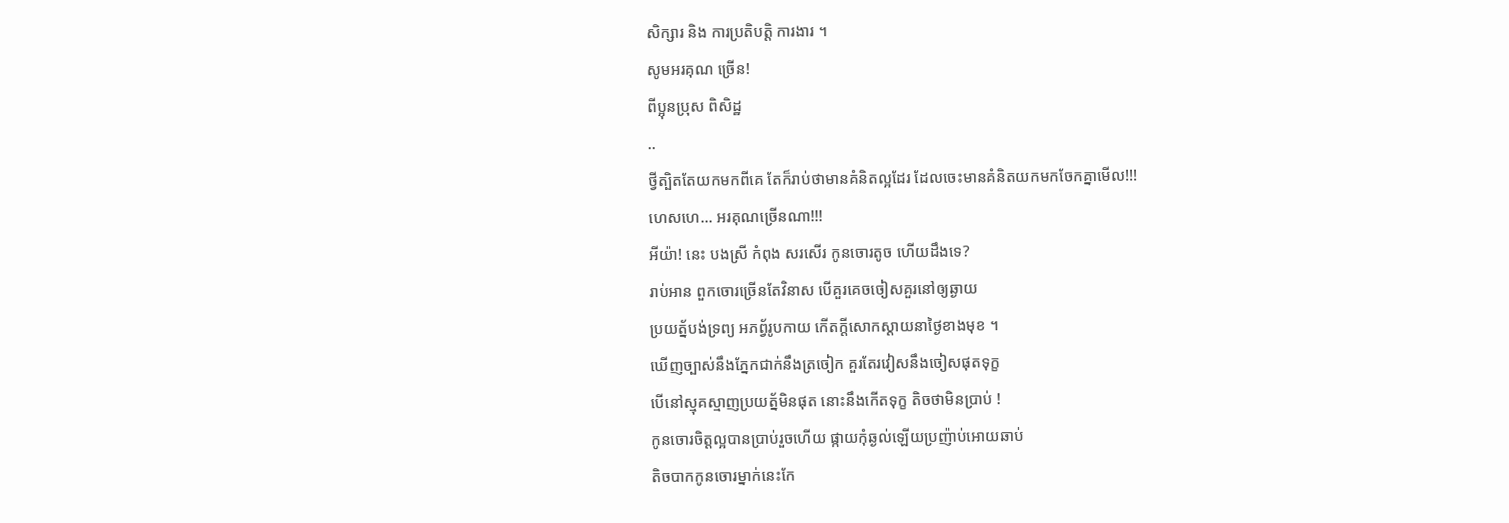សិក្សារ និង ការប្រតិបត្ដិ ការងារ ។
សូមអរគុណ ច្រើន!
ពីប្អុនប្រុស ពិសិដ្ឋ
..
ថ្វីត្បិតតែយកមកពីគេ តែក៏រាប់ថាមានគំនិតល្អដែរ ដែលចេះមានគំនិតយកមកចែកគ្នាមើល!!!
ហេសហេ… អរគុណច្រើនណា!!!
អីយ៉ា! នេះ បងស្រី កំពុង សរសើរ កូនចោរតូច ហើយដឹងទេ?
រាប់អាន ពួកចោរច្រើនតែវិនាស បើគួរគេចចៀសគួរនៅឲ្យឆ្ងាយ
ប្រយត្ន័បង់ទ្រព្យ អភព្វ័រូបកាយ កើតក្ដីសោកស្ដាយនាថ្ងៃខាងមុខ ។
ឃើញច្បាស់នឹងភ្នែកជាក់នឹងត្រចៀក គួរតែរវៀសនឹងចៀសផុតទុក្ខ
បើនៅស្មុគស្មាញប្រយត្ន័មិនផុត នោះនឹងកើតទុក្ខ តិចថាមិនប្រាប់ !
កូនចោរចិត្ដល្អបានប្រាប់រួចហើយ ផ្កាយកុំឆ្ងល់ឡើយប្រញ៉ាប់អោយឆាប់
តិចបាកកូនចោរម្នាក់នេះកែ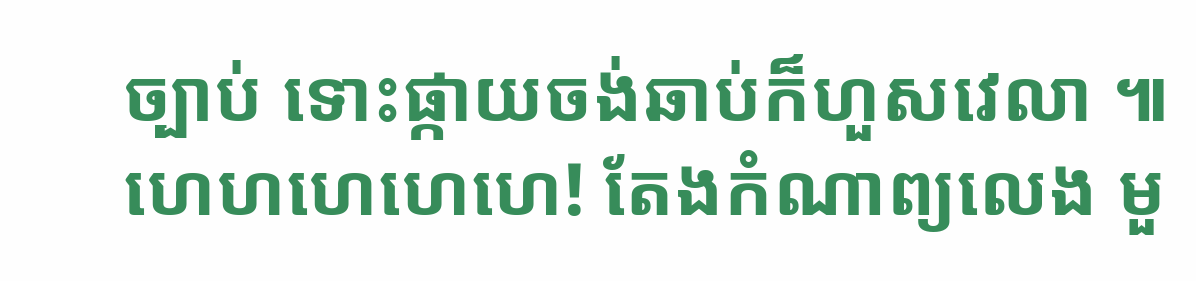ច្បាប់ ទោះផ្កាយចង់ឆាប់ក៏ហួសវេលា ៕
ហេហហេហេហេ! តែងកំណាព្យលេង មួ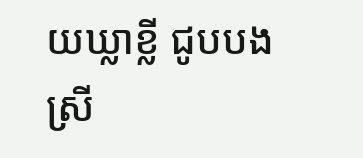យឃ្លាខ្លី ជូបបងស្រី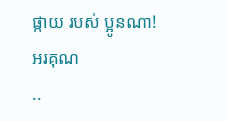ផ្កាយ របស់ ប្អូនណា!
អរគុណ
..